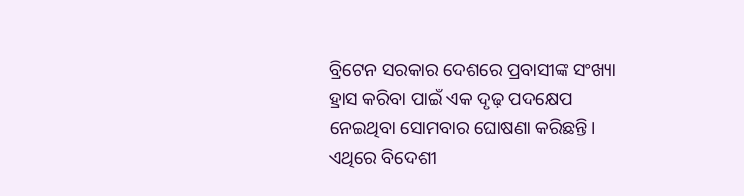ବ୍ରିଟେନ ସରକାର ଦେଶରେ ପ୍ରବାସୀଙ୍କ ସଂଖ୍ୟା ହ୍ରାସ କରିବା ପାଇଁ ଏକ ଦୃଢ଼ ପଦକ୍ଷେପ ନେଇଥିବା ସୋମବାର ଘୋଷଣା କରିଛନ୍ତି। ଏଥିରେ ବିଦେଶୀ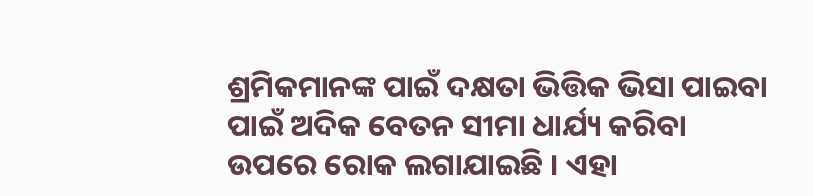ଶ୍ରମିକମାନଙ୍କ ପାଇଁ ଦକ୍ଷତା ଭିତ୍ତିକ ଭିସା ପାଇବା ପାଇଁ ଅଦିକ ବେତନ ସୀମା ଧାର୍ଯ୍ୟ କରିବା ଉପରେ ରୋକ ଲଗାଯାଇଛି । ଏହା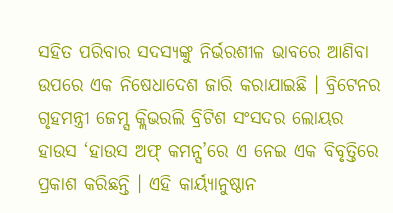ସହିତ ପରିବାର ସଦସ୍ୟଙ୍କୁ ନିର୍ଭରଶୀଳ ଭାବରେ ଆଣିବା ଉପରେ ଏକ ନିଷେଧାଦେଶ ଜାରି କରାଯାଇଛି । ବ୍ରିଟେନର ଗୃହମନ୍ତ୍ରୀ ଜେମ୍ସ କ୍ଲିଭରଲି ବ୍ରିଟିଶ ସଂସଦର ଲୋୟର ହାଉସ ‘ହାଉସ ଅଫ୍ କମନ୍ସ’ରେ ଏ ନେଇ ଏକ ବିବୃତ୍ତିରେ ପ୍ରକାଶ କରିଛନ୍ତି । ଏହି କାର୍ୟ୍ୟାନୁଷ୍ଠାନ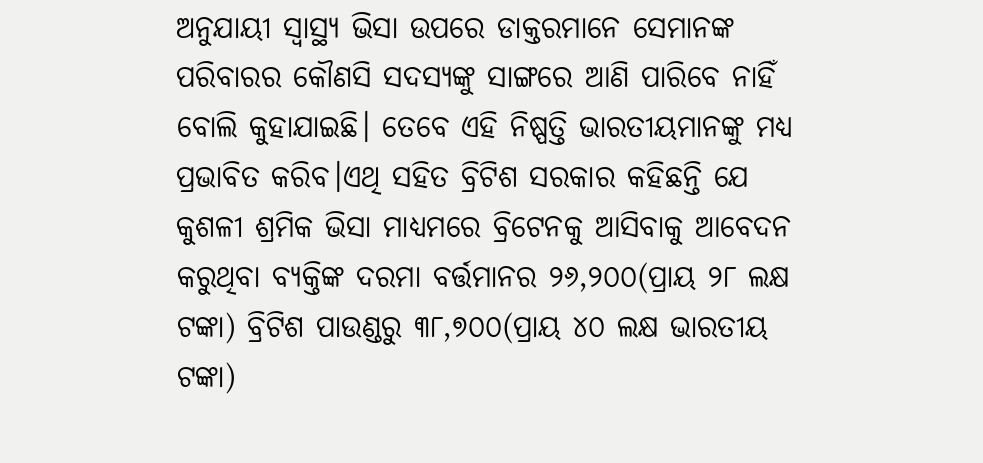ଅନୁଯାୟୀ ସ୍ୱାସ୍ଥ୍ୟ ଭିସା ଉପରେ ଡାକ୍ତରମାନେ ସେମାନଙ୍କ ପରିବାରର କୌଣସି ସଦସ୍ୟଙ୍କୁ ସାଙ୍ଗରେ ଆଣି ପାରିବେ ନାହିଁ ବୋଲି କୁହାଯାଇଛି। ତେବେ ଏହି ନିଷ୍ପତ୍ତି ଭାରତୀୟମାନଙ୍କୁ ମଧ୍ୟ ପ୍ରଭାବିତ କରିବ।ଏଥି ସହିତ ବ୍ରିଟିଶ ସରକାର କହିଛନ୍ତି ଯେ କୁଶଳୀ ଶ୍ରମିକ ଭିସା ମାଧ୍ୟମରେ ବ୍ରିଟେନକୁ ଆସିବାକୁ ଆବେଦନ କରୁଥିବା ବ୍ୟକ୍ତିଙ୍କ ଦରମା ବର୍ତ୍ତମାନର ୨୬,୨୦୦(ପ୍ରାୟ ୨୮ ଲକ୍ଷ ଟଙ୍କା) ବ୍ରିଟିଶ ପାଉଣ୍ଡରୁ ୩୮,୭୦୦(ପ୍ରାୟ ୪୦ ଲକ୍ଷ ଭାରତୀୟ ଟଙ୍କା)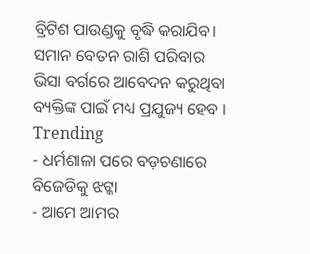ବ୍ରିଟିଶ ପାଉଣ୍ଡକୁ ବୃଦ୍ଧି କରାଯିବ। ସମାନ ବେତନ ରାଶି ପରିବାର ଭିସା ବର୍ଗରେ ଆବେଦନ କରୁଥିବା ବ୍ୟକ୍ତିଙ୍କ ପାଇଁ ମଧ୍ୟ ପ୍ରଯୁଜ୍ୟ ହେବ ।
Trending
- ଧର୍ମଶାଳା ପରେ ବଡ଼ଚଣାରେ ବିଜେଡିକୁ ଝଟ୍କା
- ଆମେ ଆମର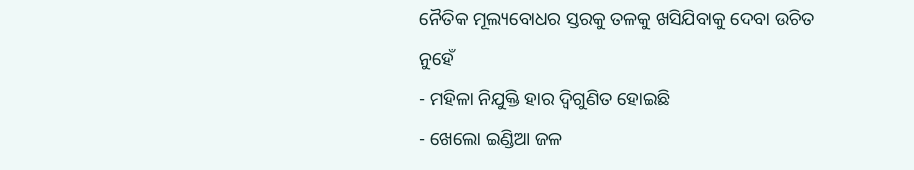ନୈତିକ ମୂଲ୍ୟବୋଧର ସ୍ତରକୁ ତଳକୁ ଖସିଯିବାକୁ ଦେବା ଉଚିତ ନୁହେଁ
- ମହିଳା ନିଯୁକ୍ତି ହାର ଦ୍ୱିଗୁଣିତ ହୋଇଛି
- ଖେଲୋ ଇଣ୍ଡିଆ ଜଳ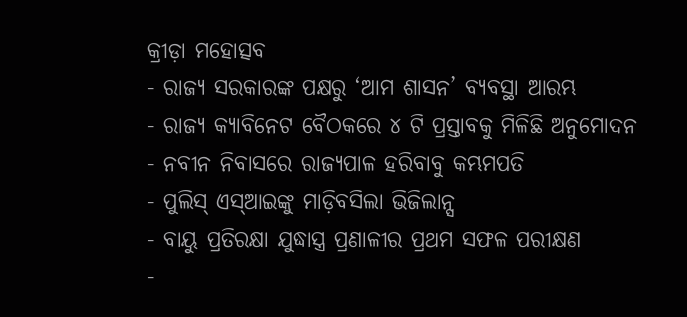କ୍ରୀଡ଼ା ମହୋତ୍ସବ
- ରାଜ୍ୟ ସରକାରଙ୍କ ପକ୍ଷରୁ ‘ଆମ ଶାସନ’ ବ୍ୟବସ୍ଥା ଆରମ୍ଭ
- ରାଜ୍ୟ କ୍ୟାବିନେଟ ବୈଠକରେ ୪ ଟି ପ୍ରସ୍ତାବକୁ ମିଳିଛି ଅନୁମୋଦନ
- ନବୀନ ନିବାସରେ ରାଜ୍ୟପାଳ ହରିବାବୁ କମ୍ଭମପତି
- ପୁଲିସ୍ ଏସ୍ଆଇଙ୍କୁ ମାଡ଼ିବସିଲା ଭିଜିଲାନ୍ସ
- ବାୟୁ ପ୍ରତିରକ୍ଷା ଯୁଦ୍ଧାସ୍ତ୍ର ପ୍ରଣାଳୀର ପ୍ରଥମ ସଫଳ ପରୀକ୍ଷଣ
-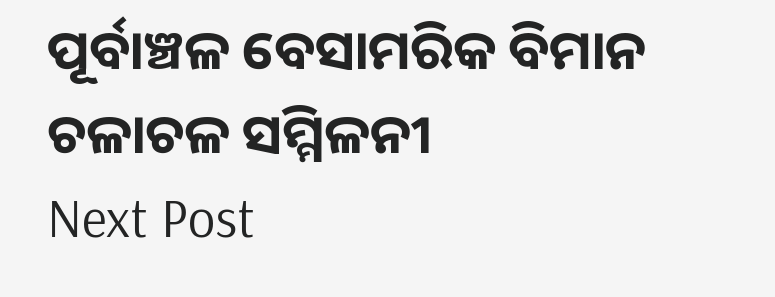ପୂର୍ବାଞ୍ଚଳ ବେସାମରିକ ବିମାନ ଚଳାଚଳ ସମ୍ମିଳନୀ
Next Post